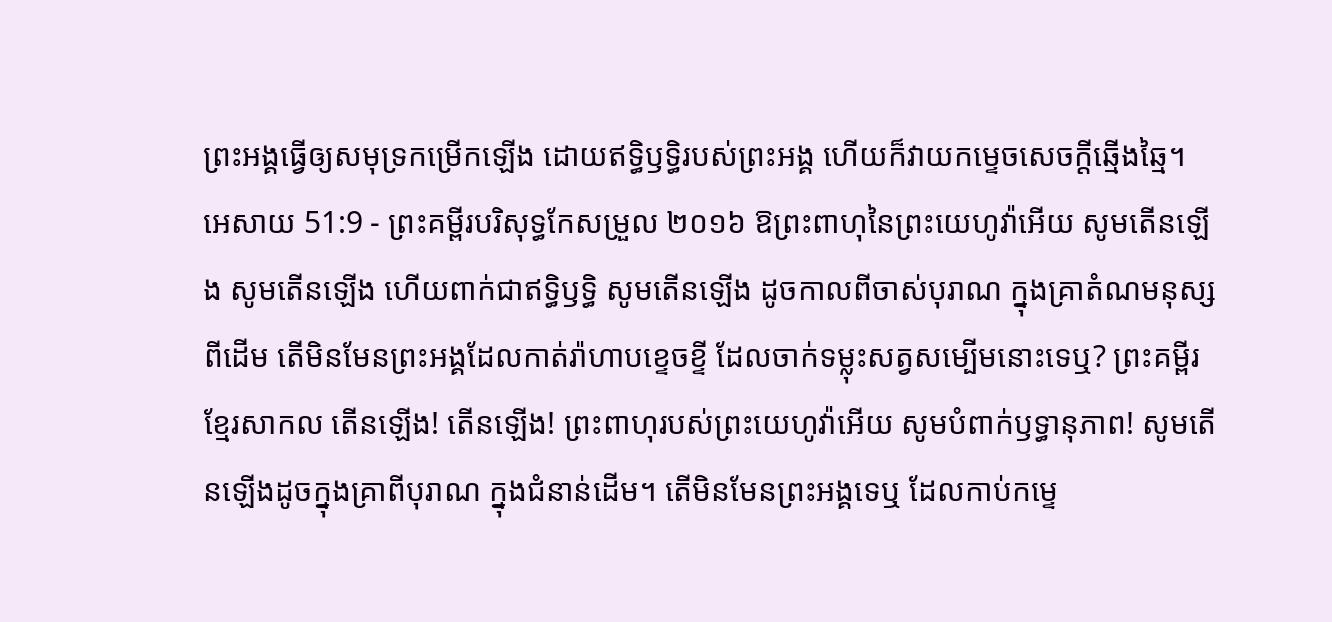ព្រះអង្គធ្វើឲ្យសមុទ្រកម្រើកឡើង ដោយឥទ្ធិឫទ្ធិរបស់ព្រះអង្គ ហើយក៏វាយកម្ទេចសេចក្ដីឆ្មើងឆ្មៃ។
អេសាយ 51:9 - ព្រះគម្ពីរបរិសុទ្ធកែសម្រួល ២០១៦ ឱព្រះពាហុនៃព្រះយេហូវ៉ាអើយ សូមតើនឡើង សូមតើនឡើង ហើយពាក់ជាឥទ្ធិឫទ្ធិ សូមតើនឡើង ដូចកាលពីចាស់បុរាណ ក្នុងគ្រាតំណមនុស្សពីដើម តើមិនមែនព្រះអង្គដែលកាត់រ៉ាហាបខ្ទេចខ្ទី ដែលចាក់ទម្លុះសត្វសម្បើមនោះទេឬ? ព្រះគម្ពីរខ្មែរសាកល តើនឡើង! តើនឡើង! ព្រះពាហុរបស់ព្រះយេហូវ៉ាអើយ សូមបំពាក់ឫទ្ធានុភាព! សូមតើនឡើងដូចក្នុងគ្រាពីបុរាណ ក្នុងជំនាន់ដើម។ តើមិនមែនព្រះអង្គទេឬ ដែលកាប់កម្ទេ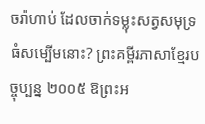ចរ៉ាហាប់ ដែលចាក់ទម្លុះសត្វសមុទ្រធំសម្បើមនោះ? ព្រះគម្ពីរភាសាខ្មែរបច្ចុប្បន្ន ២០០៥ ឱព្រះអ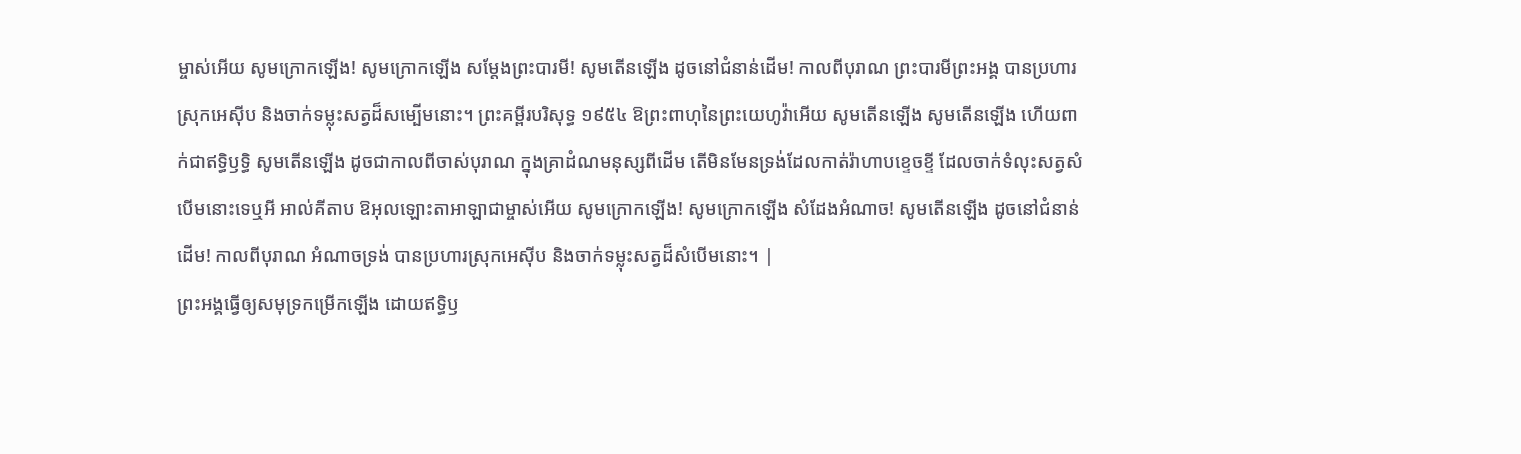ម្ចាស់អើយ សូមក្រោកឡើង! សូមក្រោកឡើង សម្តែងព្រះបារមី! សូមតើនឡើង ដូចនៅជំនាន់ដើម! កាលពីបុរាណ ព្រះបារមីព្រះអង្គ បានប្រហារស្រុកអេស៊ីប និងចាក់ទម្លុះសត្វដ៏សម្បើមនោះ។ ព្រះគម្ពីរបរិសុទ្ធ ១៩៥៤ ឱព្រះពាហុនៃព្រះយេហូវ៉ាអើយ សូមតើនឡើង សូមតើនឡើង ហើយពាក់ជាឥទ្ធិឫទ្ធិ សូមតើនឡើង ដូចជាកាលពីចាស់បុរាណ ក្នុងគ្រាដំណមនុស្សពីដើម តើមិនមែនទ្រង់ដែលកាត់រ៉ាហាបខ្ទេចខ្ទី ដែលចាក់ទំលុះសត្វសំបើមនោះទេឬអី អាល់គីតាប ឱអុលឡោះតាអាឡាជាម្ចាស់អើយ សូមក្រោកឡើង! សូមក្រោកឡើង សំដែងអំណាច! សូមតើនឡើង ដូចនៅជំនាន់ដើម! កាលពីបុរាណ អំណាចទ្រង់ បានប្រហារស្រុកអេស៊ីប និងចាក់ទម្លុះសត្វដ៏សំបើមនោះ។ |
ព្រះអង្គធ្វើឲ្យសមុទ្រកម្រើកឡើង ដោយឥទ្ធិឫ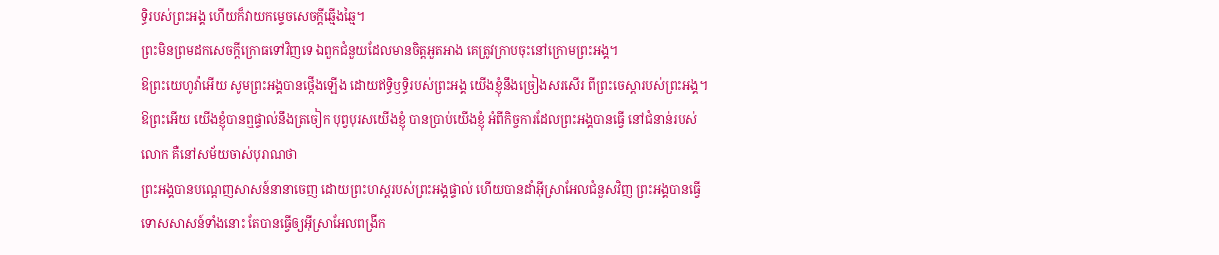ទ្ធិរបស់ព្រះអង្គ ហើយក៏វាយកម្ទេចសេចក្ដីឆ្មើងឆ្មៃ។
ព្រះមិនព្រមដកសេចក្ដីក្រោធទៅវិញទេ ឯពួកជំនួយដែលមានចិត្តអួតអាង គេត្រូវក្រាបចុះនៅក្រោមព្រះអង្គ។
ឱព្រះយេហូវ៉ាអើយ សូមព្រះអង្គបានថ្កើងឡើង ដោយឥទ្ធិឫទ្ធិរបស់ព្រះអង្គ យើងខ្ញុំនឹងច្រៀងសរសើរ ពីព្រះចេស្តារបស់ព្រះអង្គ។
ឱព្រះអើយ យើងខ្ញុំបានឮផ្ទាល់នឹងត្រចៀក បុព្វបុរសយើងខ្ញុំ បានប្រាប់យើងខ្ញុំ អំពីកិច្ចការដែលព្រះអង្គបានធ្វើ នៅជំនាន់របស់លោក គឺនៅសម័យចាស់បុរាណថា
ព្រះអង្គបានបណ្តេញសាសន៍នានាចេញ ដោយព្រះហស្តរបស់ព្រះអង្គផ្ទាល់ ហើយបានដាំអ៊ីស្រាអែលជំនួសវិញ ព្រះអង្គបានធ្វើទោសសាសន៍ទាំងនោះ តែបានធ្វើឲ្យអ៊ីស្រាអែលពង្រីក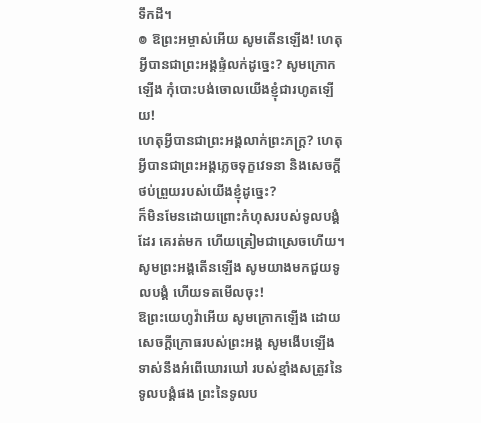ទឹកដី។
៙ ឱព្រះអម្ចាស់អើយ សូមតើនឡើង! ហេតុអ្វីបានជាព្រះអង្គផ្ទំលក់ដូច្នេះ? សូមក្រោកឡើង កុំបោះបង់ចោលយើងខ្ញុំជារហូតឡើយ!
ហេតុអ្វីបានជាព្រះអង្គលាក់ព្រះភក្ត្រ? ហេតុអ្វីបានជាព្រះអង្គភ្លេចទុក្ខវេទនា និងសេចក្ដីថប់ព្រួយរបស់យើងខ្ញុំដូច្នេះ?
ក៏មិនមែនដោយព្រោះកំហុសរបស់ទូលបង្គំដែរ គេរត់មក ហើយត្រៀមជាស្រេចហើយ។ សូមព្រះអង្គតើនឡើង សូមយាងមកជួយទូលបង្គំ ហើយទតមើលចុះ!
ឱព្រះយេហូវ៉ាអើយ សូមក្រោកឡើង ដោយសេចក្ដីក្រោធរបស់ព្រះអង្គ សូមងើបឡើង ទាស់នឹងអំពើឃោរឃៅ របស់ខ្មាំងសត្រូវនៃទូលបង្គំផង ព្រះនៃទូលប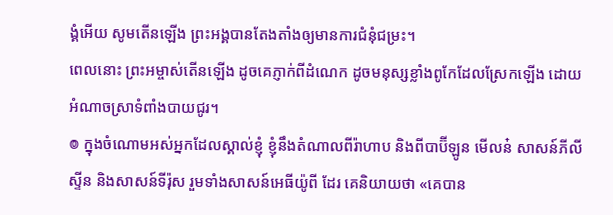ង្គំអើយ សូមតើនឡើង ព្រះអង្គបានតែងតាំងឲ្យមានការជំនុំជម្រះ។
ពេលនោះ ព្រះអម្ចាស់តើនឡើង ដូចគេភ្ញាក់ពីដំណេក ដូចមនុស្សខ្លាំងពូកែដែលស្រែកឡើង ដោយអំណាចស្រាទំពាំងបាយជូរ។
៙ ក្នុងចំណោមអស់អ្នកដែលស្គាល់ខ្ញុំ ខ្ញុំនឹងតំណាលពីរ៉ាហាប និងពីបាប៊ីឡូន មើលន៎ សាសន៍ភីលីស្ទីន និងសាសន៍ទីរ៉ុស រួមទាំងសាសន៍អេធីយ៉ូពី ដែរ គេនិយាយថា «គេបាន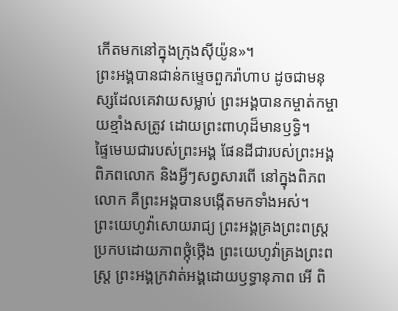កើតមកនៅក្នុងក្រុងស៊ីយ៉ូន»។
ព្រះអង្គបានជាន់កម្ទេចពួករ៉ាហាប ដូចជាមនុស្សដែលគេវាយសម្លាប់ ព្រះអង្គបានកម្ចាត់កម្ចាយខ្មាំងសត្រូវ ដោយព្រះពាហុដ៏មានឫទ្ធិ។
ផ្ទៃមេឃជារបស់ព្រះអង្គ ផែនដីជារបស់ព្រះអង្គ ពិភពលោក និងអ្វីៗសព្វសារពើ នៅក្នុងពិភពលោក គឺព្រះអង្គបានបង្កើតមកទាំងអស់។
ព្រះយេហូវ៉ាសោយរាជ្យ ព្រះអង្គគ្រងព្រះពស្ដ្រ ប្រកបដោយភាពថ្កុំថ្កើង ព្រះយេហូវ៉ាគ្រងព្រះពស្ដ្រ ព្រះអង្គក្រវាត់អង្គដោយឫទ្ធានុភាព អើ ពិ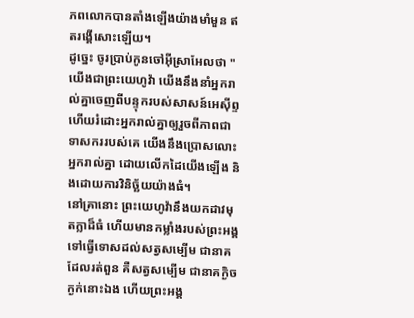ភពលោកបានតាំងឡើងយ៉ាងមាំមួន ឥតរង្គើសោះឡើយ។
ដូច្នេះ ចូរប្រាប់កូនចៅអ៊ីស្រាអែលថា "យើងជាព្រះយេហូវ៉ា យើងនឹងនាំអ្នករាល់គ្នាចេញពីបន្ទុករបស់សាសន៍អេស៊ីព្ទ ហើយរំដោះអ្នករាល់គ្នាឲ្យរួចពីភាពជាទាសកររបស់គេ យើងនឹងប្រោសលោះអ្នករាល់គ្នា ដោយលើកដៃយើងឡើង និងដោយការវិនិច្ឆ័យយ៉ាងធំ។
នៅគ្រានោះ ព្រះយេហូវ៉ានឹងយកដាវមុតក្លាដ៏ធំ ហើយមានកម្លាំងរបស់ព្រះអង្គទៅធ្វើទោសដល់សត្វសម្បើម ជានាគដែលរត់ពួន គឺសត្វសម្បើម ជានាគក្ងិចក្ងក់នោះឯង ហើយព្រះអង្គ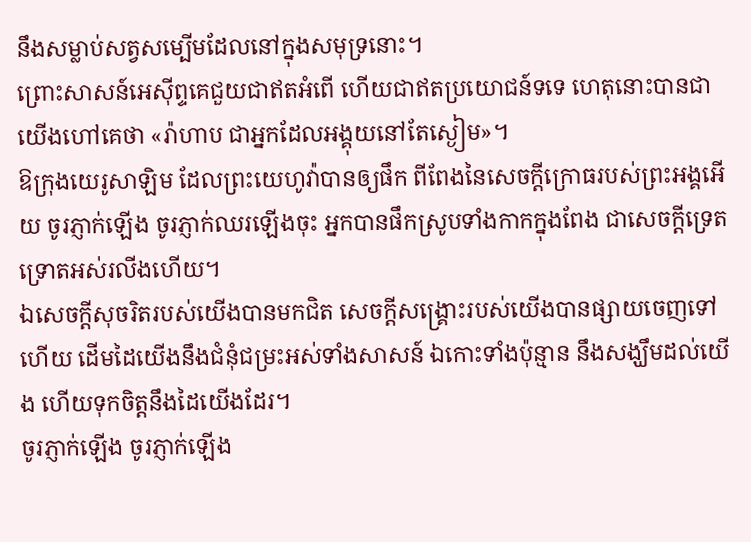នឹងសម្លាប់សត្វសម្បើមដែលនៅក្នុងសមុទ្រនោះ។
ព្រោះសាសន៍អេស៊ីព្ទគេជួយជាឥតអំពើ ហើយជាឥតប្រយោជន៍ទទេ ហេតុនោះបានជាយើងហៅគេថា «រ៉ាហាប ជាអ្នកដែលអង្គុយនៅតែស្ងៀម»។
ឱក្រុងយេរូសាឡិម ដែលព្រះយេហូវ៉ាបានឲ្យផឹក ពីពែងនៃសេចក្ដីក្រោធរបស់ព្រះអង្គអើយ ចូរភ្ញាក់ឡើង ចូរភ្ញាក់ឈរឡើងចុះ អ្នកបានផឹកស្រូបទាំងកាកក្នុងពែង ជាសេចក្ដីទ្រេតទ្រោតអស់រលីងហើយ។
ឯសេចក្ដីសុចរិតរបស់យើងបានមកជិត សេចក្ដីសង្គ្រោះរបស់យើងបានផ្សាយចេញទៅហើយ ដើមដៃយើងនឹងជំនុំជម្រះអស់ទាំងសាសន៍ ឯកោះទាំងប៉ុន្មាន នឹងសង្ឃឹមដល់យើង ហើយទុកចិត្តនឹងដៃយើងដែរ។
ចូរភ្ញាក់ឡើង ចូរភ្ញាក់ឡើង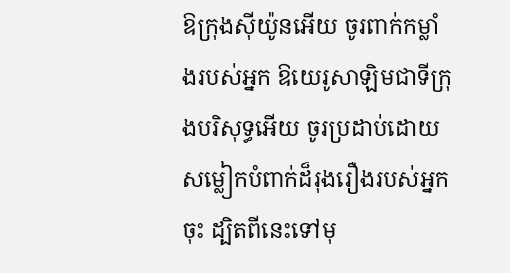ឱក្រុងស៊ីយ៉ូនអើយ ចូរពាក់កម្លាំងរបស់អ្នក ឱយេរូសាឡិមជាទីក្រុងបរិសុទ្ធអើយ ចូរប្រដាប់ដោយសម្លៀកបំពាក់ដ៏រុងរឿងរបស់អ្នកចុះ ដ្បិតពីនេះទៅមុ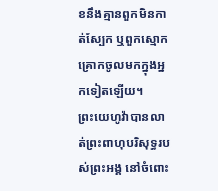ខនឹងគ្មានពួកមិនកាត់ស្បែក ឬពួកស្មោកគ្រោកចូលមកក្នុងអ្នកទៀតឡើយ។
ព្រះយេហូវ៉ាបានលាត់ព្រះពាហុបរិសុទ្ធរបស់ព្រះអង្គ នៅចំពោះ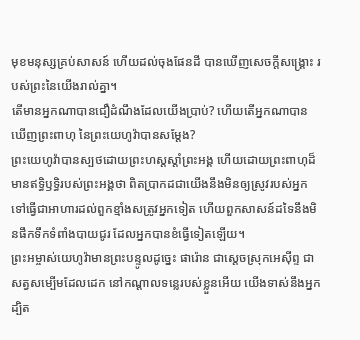មុខមនុស្សគ្រប់សាសន៍ ហើយដល់ចុងផែនដី បានឃើញសេចក្ដីសង្គ្រោះ របស់ព្រះនៃយើងរាល់គ្នា។
តើមានអ្នកណាបានជឿដំណឹងដែលយើងប្រាប់? ហើយតើអ្នកណាបានឃើញព្រះពាហុ នៃព្រះយេហូវ៉ាបានសម្ដែង?
ព្រះយេហូវ៉ាបានស្បថដោយព្រះហស្តស្តាំព្រះអង្គ ហើយដោយព្រះពាហុដ៏មានឥទ្ធិឫទ្ធិរបស់ព្រះអង្គថា ពិតប្រាកដជាយើងនឹងមិនឲ្យស្រូវរបស់អ្នក ទៅធ្វើជាអាហារដល់ពួកខ្មាំងសត្រូវអ្នកទៀត ហើយពួកសាសន៍ដទៃនឹងមិនផឹកទឹកទំពាំងបាយជូរ ដែលអ្នកបានខំធ្វើទៀតឡើយ។
ព្រះអម្ចាស់យេហូវ៉ាមានព្រះបន្ទូលដូច្នេះ ផារ៉ោន ជាស្តេចស្រុកអេស៊ីព្ទ ជាសត្វសម្បើមដែលដេក នៅកណ្ដាលទន្លេរបស់ខ្លួនអើយ យើងទាស់នឹងអ្នក ដ្បិត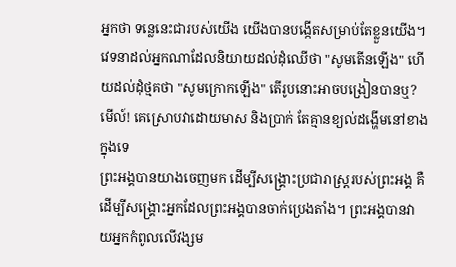អ្នកថា ទន្លេនេះជារបស់យើង យើងបានបង្កើតសម្រាប់តែខ្លួនយើង។
វេទនាដល់អ្នកណាដែលនិយាយដល់ដុំឈើថា "សូមតើនឡើង" ហើយដល់ដុំថ្មគថា "សូមក្រោកឡើង" តើរូបនោះអាចបង្រៀនបានឬ? មើល៍! គេស្រោបវាដោយមាស និងប្រាក់ តែគ្មានខ្យល់ដង្ហើមនៅខាងក្នុងទេ
ព្រះអង្គបានយាងចេញមក ដើម្បីសង្គ្រោះប្រជារាស្ត្ររបស់ព្រះអង្គ គឺដើម្បីសង្គ្រោះអ្នកដែលព្រះអង្គបានចាក់ប្រេងតាំង។ ព្រះអង្គបានវាយអ្នកកំពូលលើវង្សម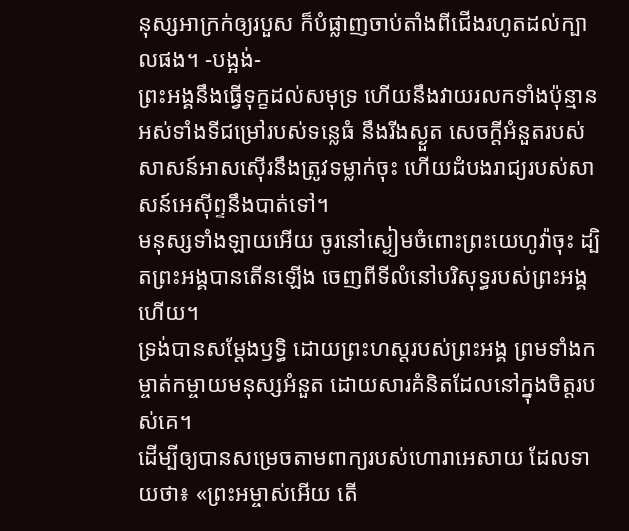នុស្សអាក្រក់ឲ្យរបួស ក៏បំផ្លាញចាប់តាំងពីជើងរហូតដល់ក្បាលផង។ -បង្អង់-
ព្រះអង្គនឹងធ្វើទុក្ខដល់សមុទ្រ ហើយនឹងវាយរលកទាំងប៉ុន្មាន អស់ទាំងទីជម្រៅរបស់ទន្លេធំ នឹងរីងស្ងួត សេចក្ដីអំនួតរបស់សាសន៍អាសស៊ើរនឹងត្រូវទម្លាក់ចុះ ហើយដំបងរាជ្យរបស់សាសន៍អេស៊ីព្ទនឹងបាត់ទៅ។
មនុស្សទាំងឡាយអើយ ចូរនៅស្ងៀមចំពោះព្រះយេហូវ៉ាចុះ ដ្បិតព្រះអង្គបានតើនឡើង ចេញពីទីលំនៅបរិសុទ្ធរបស់ព្រះអង្គហើយ។
ទ្រង់បានសម្តែងឫទ្ធិ ដោយព្រះហស្តរបស់ព្រះអង្គ ព្រមទាំងកម្ចាត់កម្ចាយមនុស្សអំនួត ដោយសារគំនិតដែលនៅក្នុងចិត្តរបស់គេ។
ដើម្បីឲ្យបានសម្រេចតាមពាក្យរបស់ហោរាអេសាយ ដែលទាយថា៖ «ព្រះអម្ចាស់អើយ តើ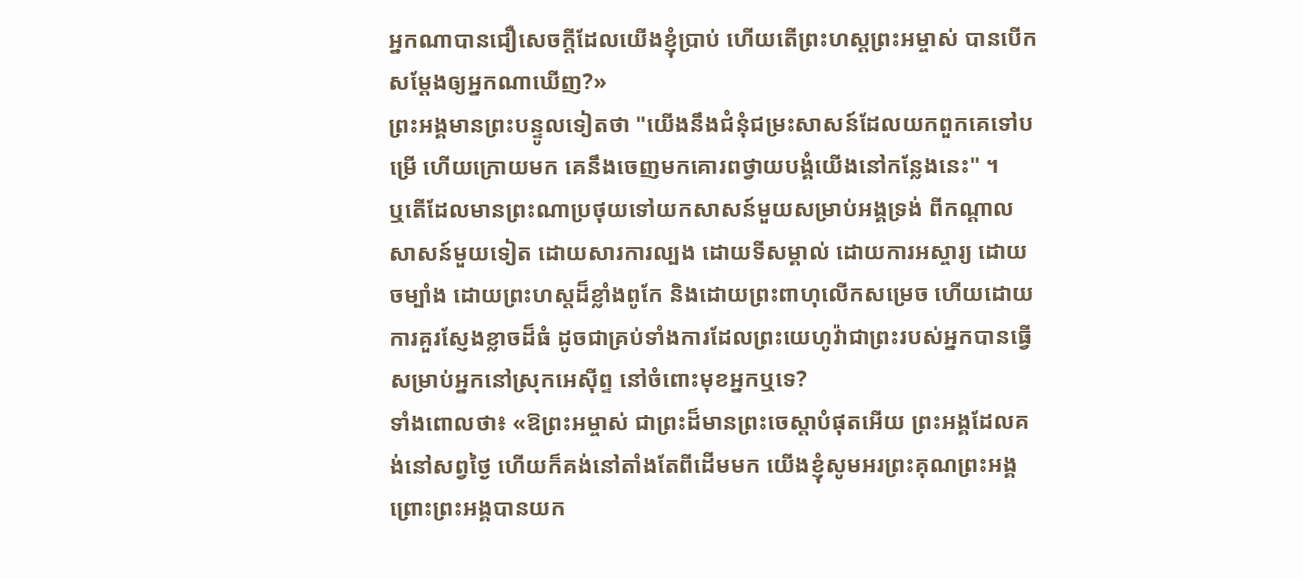អ្នកណាបានជឿសេចក្តីដែលយើងខ្ញុំប្រាប់ ហើយតើព្រះហស្តព្រះអម្ចាស់ បានបើកសម្តែងឲ្យអ្នកណាឃើញ?»
ព្រះអង្គមានព្រះបន្ទូលទៀតថា "យើងនឹងជំនុំជម្រះសាសន៍ដែលយកពួកគេទៅបម្រើ ហើយក្រោយមក គេនឹងចេញមកគោរពថ្វាយបង្គំយើងនៅកន្លែងនេះ" ។
ឬតើដែលមានព្រះណាប្រថុយទៅយកសាសន៍មួយសម្រាប់អង្គទ្រង់ ពីកណ្ដាលសាសន៍មួយទៀត ដោយសារការល្បង ដោយទីសម្គាល់ ដោយការអស្ចារ្យ ដោយចម្បាំង ដោយព្រះហស្តដ៏ខ្លាំងពូកែ និងដោយព្រះពាហុលើកសម្រេច ហើយដោយការគួរស្ញែងខ្លាចដ៏ធំ ដូចជាគ្រប់ទាំងការដែលព្រះយេហូវ៉ាជាព្រះរបស់អ្នកបានធ្វើសម្រាប់អ្នកនៅស្រុកអេស៊ីព្ទ នៅចំពោះមុខអ្នកឬទេ?
ទាំងពោលថា៖ «ឱព្រះអម្ចាស់ ជាព្រះដ៏មានព្រះចេស្តាបំផុតអើយ ព្រះអង្គដែលគង់នៅសព្វថ្ងៃ ហើយក៏គង់នៅតាំងតែពីដើមមក យើងខ្ញុំសូមអរព្រះគុណព្រះអង្គ ព្រោះព្រះអង្គបានយក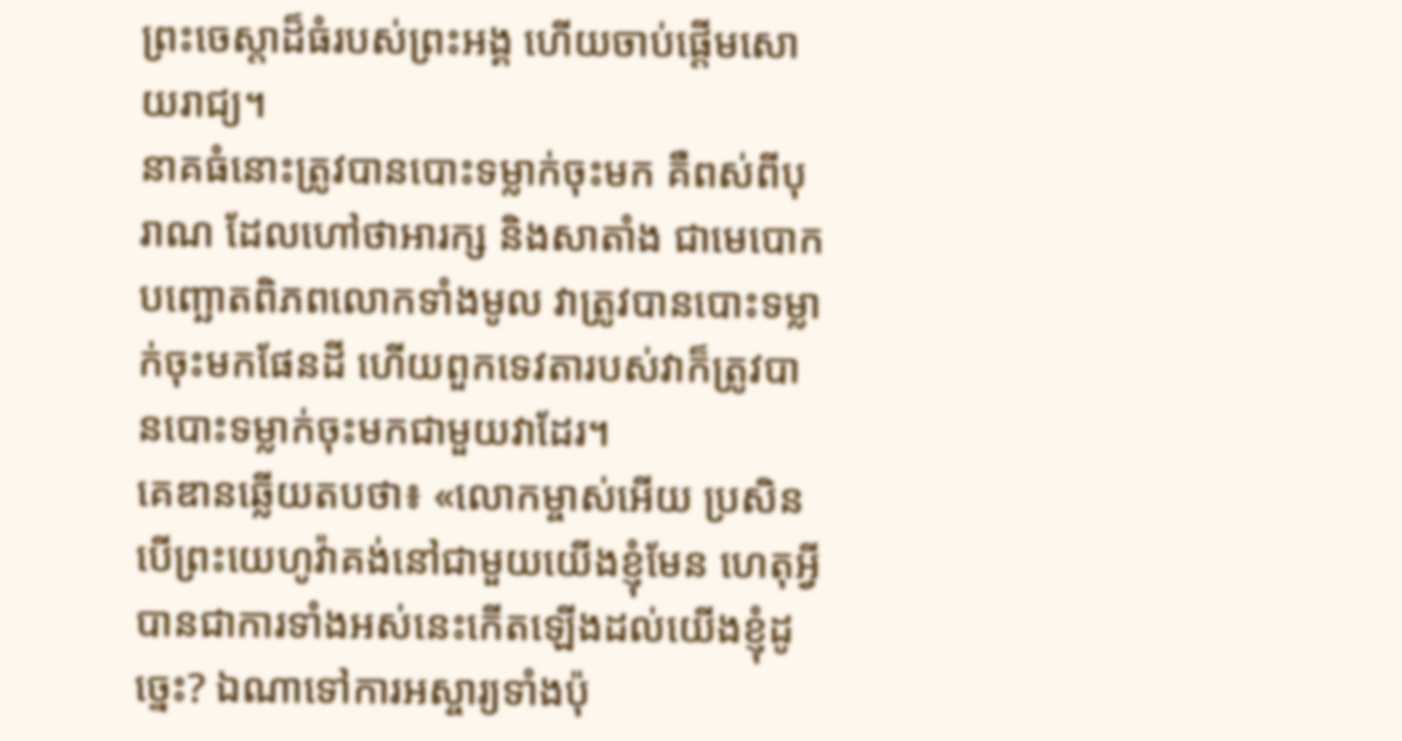ព្រះចេស្តាដ៏ធំរបស់ព្រះអង្គ ហើយចាប់ផ្ដើមសោយរាជ្យ។
នាគធំនោះត្រូវបានបោះទម្លាក់ចុះមក គឺពស់ពីបុរាណ ដែលហៅថាអារក្ស និងសាតាំង ជាមេបោកបញ្ឆោតពិភពលោកទាំងមូល វាត្រូវបានបោះទម្លាក់ចុះមកផែនដី ហើយពួកទេវតារបស់វាក៏ត្រូវបានបោះទម្លាក់ចុះមកជាមួយវាដែរ។
គេឌានឆ្លើយតបថា៖ «លោកម្ចាស់អើយ ប្រសិនបើព្រះយេហូវ៉ាគង់នៅជាមួយយើងខ្ញុំមែន ហេតុអ្វីបានជាការទាំងអស់នេះកើតឡើងដល់យើងខ្ញុំដូច្នេះ? ឯណាទៅការអស្ចារ្យទាំងប៉ុ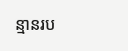ន្មានរប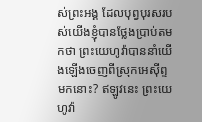ស់ព្រះអង្គ ដែលបុព្វបុរសរបស់យើងខ្ញុំបានថ្លែងប្រាប់តមកថា ព្រះយេហូវ៉ាបាននាំយើងឡើងចេញពីស្រុកអេស៊ីព្ទមកនោះ? ឥឡូវនេះ ព្រះយេហូវ៉ា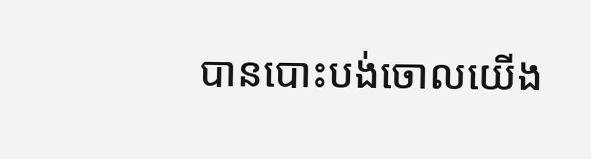បានបោះបង់ចោលយើង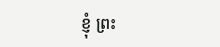ខ្ញុំ ព្រះ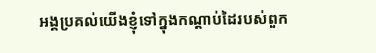អង្គប្រគល់យើងខ្ញុំទៅក្នុងកណ្ដាប់ដៃរបស់ពួក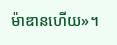ម៉ាឌានហើយ»។